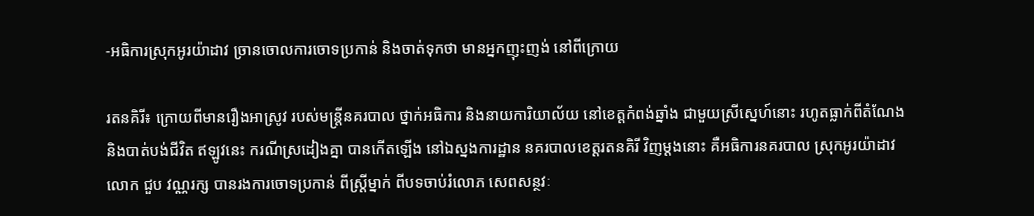-អធិការស្រុកអូរយ៉ាដាវ ច្រានចោលការចោទប្រកាន់ និងចាត់ទុកថា មានអ្នកញុះញង់ នៅពីក្រោយ

រតនគិរី៖ ក្រោយពីមានរឿងអាស្រូវ របស់មន្ដ្រីនគរបាល ថ្នាក់អធិការ និងនាយការិយាល័យ នៅខេត្ដកំពង់ឆ្នាំង ជាមួយស្រីស្នេហ៍នោះ រហូតធ្លាក់ពីតំណែង និងបាត់បង់ជីវិត ឥឡូវនេះ ករណីស្រដៀងគ្នា បានកើតឡើង នៅឯស្នងការដ្ឋាន នគរបាលខេត្ដរតនគិរី វិញម្ដងនោះ គឺអធិការនគរបាល ស្រុកអូរយ៉ាដាវ លោក ជួប វណ្ណរក្ស បានរងការចោទប្រកាន់ ពីស្ដ្រីម្នាក់ ពីបទចាប់រំលោភ សេពសន្ថវៈ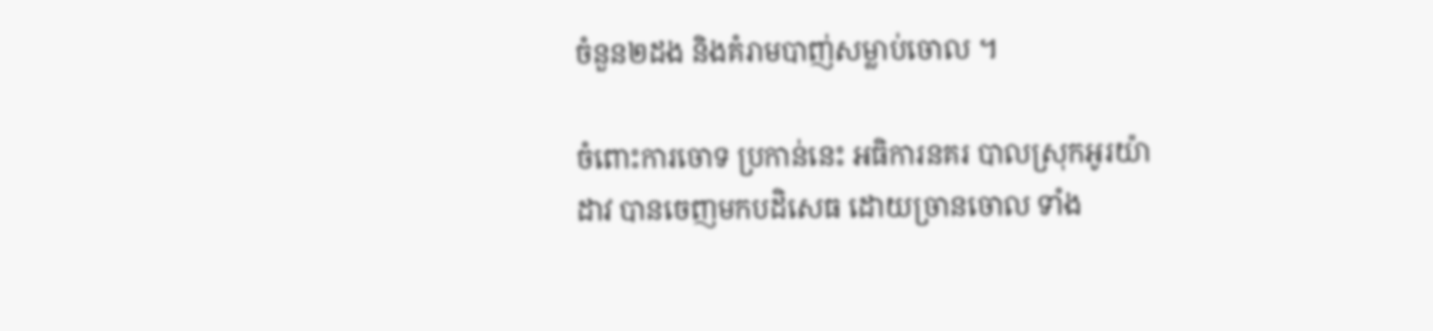ចំនួន២ដង និងគំរាមបាញ់សម្លាប់ចោល ។

ចំពោះការចោទ ប្រកាន់នេះ អធិការនគរ បាលស្រុកអូរយ៉ាដាវ បានចេញមកបដិសេធ ដោយច្រានចោល ទាំង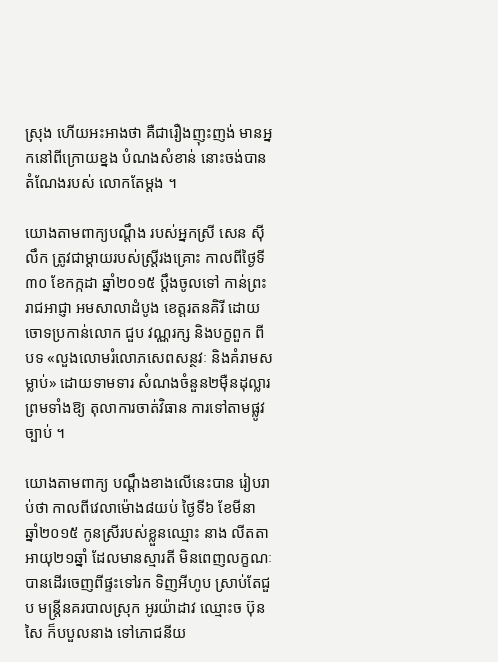ស្រុង ហើយអះអាងថា គឺជារឿងញុះញង់ មានអ្នកនៅពីក្រោយខ្នង បំណងសំខាន់ នោះចង់បាន តំណែងរបស់ លោកតែម្ដង ។

យោងតាមពាក្យបណ្ដឹង របស់អ្នកស្រី សេន ស៊ីលឹក ត្រូវជាម្ដាយរបស់ស្ដ្រីរងគ្រោះ កាលពីថ្ងៃទី៣០ ខែកក្កដា ឆ្នាំ២០១៥ ប្ដឹងចូលទៅ កាន់ព្រះរាជអាជ្ញា អមសាលាដំបូង ខេត្ដរតនគិរី ដោយចោទប្រកាន់លោក ជួប វណ្ណរក្ស និងបក្ខពួក ពីបទ «លួងលោមរំលោភសេពសន្ថវៈ និងគំរាមសម្លាប់» ដោយទាមទារ សំណងចំនួន២ម៉ឺនដុល្លារ ព្រមទាំងឱ្យ តុលាការចាត់វិធាន ការទៅតាមផ្លូវច្បាប់ ។

យោងតាមពាក្យ បណ្ដឹងខាងលើនេះបាន រៀបរាប់ថា កាលពីវេលាម៉ោង៨យប់ ថ្ងៃទី៦ ខែមីនា ឆ្នាំ២០១៥ កូនស្រីរបស់ខ្លួនឈ្មោះ នាង លីតតា អាយុ២១ឆ្នាំ ដែលមានស្មារតី មិនពេញលក្ខណៈ បានដើរចេញពីផ្ទះទៅរក ទិញអីហូប ស្រាប់តែជួប មន្ដ្រីនគរបាលស្រុក អូរយ៉ាដាវ ឈ្មោះច ប៊ុនសៃ ក៏បបួលនាង ទៅភោជនីយ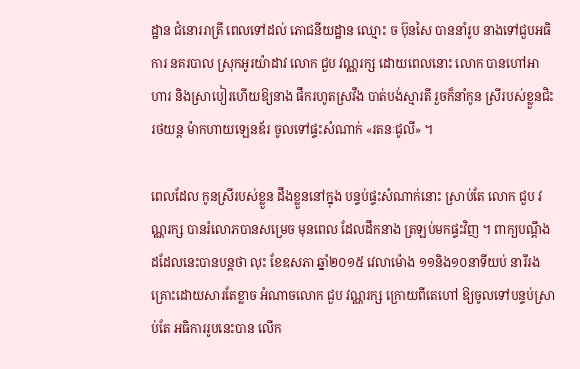ដ្ឋាន ជំនោររាត្រី ពេលទៅដល់ ភោជនីយដ្ឋាន ឈ្មោះ ច ប៊ុនសៃ បាននាំរូប នាងទៅជួបអធិការ នគរបាល ស្រុកអូរយ៉ាដាវ លោក ជួប វណ្ណរក្ស ដោយពេលនោះ លោក បានហៅអាហារ និងស្រាបៀរហើយឱ្យនាង ផឹករហូតស្រវឹង បាត់បង់ស្មារតី រួចក៏នាំកូន ស្រីរបស់ខ្លួនជិះរថយន្ដ ម៉ាកហាយឡេនឌ័រ ចូលទៅផ្ទះសំណាក់ «រតនៈជូលី» ។

ពេលដែល កូនស្រីរបស់ខ្លួន ដឹងខ្លួននៅក្នុង បន្ទប់ផ្ទះសំណាក់នោះ ស្រាប់តែ លោក ជួប វណ្ណរក្ស បានរំលោភបានសម្រេច មុនពេល ដែលដឹកនាង ត្រឡប់មកផ្ទះវិញ ។ ពាក្យបណ្ដឹងដដែលនេះបានបន្ដថា លុះ ខែឧសភា ឆ្នាំ២០១៥ វេលាម៉ោង ១១និង១០នាទីយប់ នារីរងគ្រោះដោយសារតែខ្លាច អំណាចលោក ជួប វណ្ណរក្ស ក្រោយពីតេហៅ ឱ្យចូលទៅបន្ទប់ស្រាប់តែ អធិការរូបនេះបាន លើក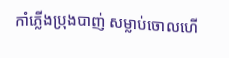កាំភ្លើងប្រុងបាញ់ សម្លាប់ចោលហើ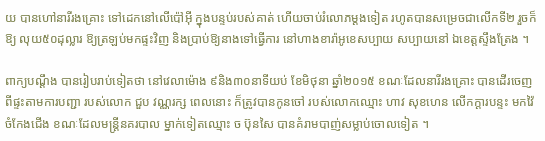យ បានហៅនារីរងគ្រោះ ទៅដេកនៅលើប៉ៅអ៊ី ក្នុងបន្ទប់របស់គាត់ ហើយចាប់រំលោភម្ដងទៀត រហូតបានសម្រេចជាលើកទី២ រួចក៏ឱ្យ លុយ៥០ដុល្លារ ឱ្យត្រឡប់មកផ្ទះវិញ និងប្រាប់ឱ្យនាងទៅធ្វើការ នៅហាងខារ៉ាអូខេសប្បាយ សប្បាយនៅ ឯខេត្ដស្ទឹងត្រែង ។

ពាក្យបណ្ដឹង បានរៀបរាប់ទៀតថា នៅវេលាម៉ោង ៩និង៣០នាទីយប់ ខែមិថុនា ឆ្នាំ២០១៥ ខណៈដែលនារីរងគ្រោះ បានដើរចេញពីផ្ទះតាមការបញ្ជា របស់លោក ជួប វណ្ណរក្ស ពេលនោះ ក៏ត្រូវបានកូនចៅ របស់លោកឈ្មោះ ហាវ សុខហេន លើកក្ដារបន្ទះ មកវ៉ៃចំកែងជើង ខណៈដែលមន្ដ្រីនគរបាល ម្នាក់ទៀតឈ្មោះ ច ប៊ុនសៃ បានគំរាមបាញ់សម្លាប់ចោលទៀត ។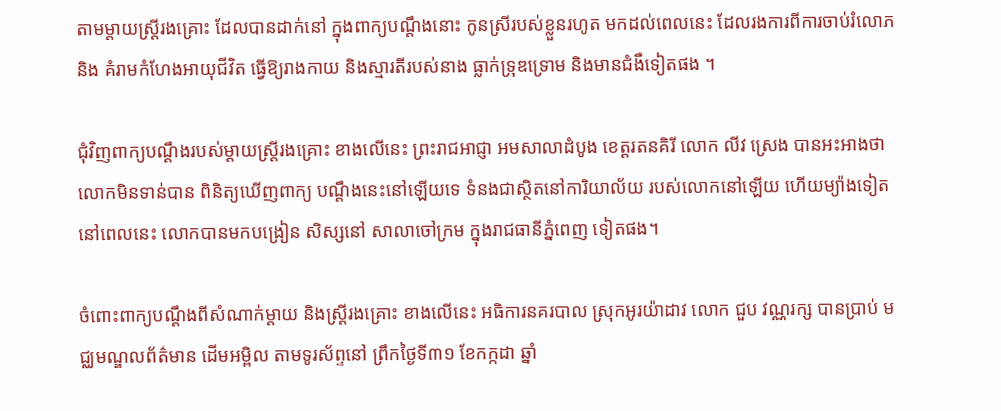តាមម្ដាយស្ដ្រីរងគ្រោះ ដែលបានដាក់នៅ ក្នុងពាក្យបណ្ដឹងនោះ កូនស្រីរបស់ខ្លួនរហូត មកដល់ពេលនេះ ដែលរងការពីការចាប់រំលោភ និង គំរាមកំហែងអាយុជីវិត ធ្វើឱ្យរាងកាយ និងស្មារតីរបស់នាង ធ្លាក់ទ្រុឌទ្រោម និងមានជំងឺទៀតផង ។

ជុំវិញពាក្យបណ្ដឹងរបស់ម្ដាយស្ដ្រីរងគ្រោះ ខាងលើនេះ ព្រះរាជអាជ្ញា អមសាលាដំបូង ខេត្ដរតនគិរី លោក លីវ ស្រេង បានអះអាងថា លោកមិនទាន់បាន ពិនិត្យឃើញពាក្យ បណ្ដឹងនេះនៅឡើយទេ ទំនងជាស្ថិតនៅការិយាល័យ របស់លោកនៅឡើយ ហើយម្យ៉ាងទៀត នៅពេលនេះ លោកបានមកបង្រៀន សិស្សនៅ សាលាចៅក្រម ក្នុងរាជធានីភ្នំពេញ ទៀតផង។

ចំពោះពាក្យបណ្ដឹងពីសំណាក់ម្ដាយ និងស្ដ្រីរងគ្រោះ ខាងលើនេះ អធិការនគរបាល ស្រុកអូរយ៉ាដាវ លោក ជួប វណ្ណរក្ស បានប្រាប់ មជ្ឈមណ្ឌលព័ត៌មាន ដើមអម្ពិល តាមទូរស័ព្ទនៅ ព្រឹកថ្ងៃទី៣១ ខែកក្កដា ឆ្នាំ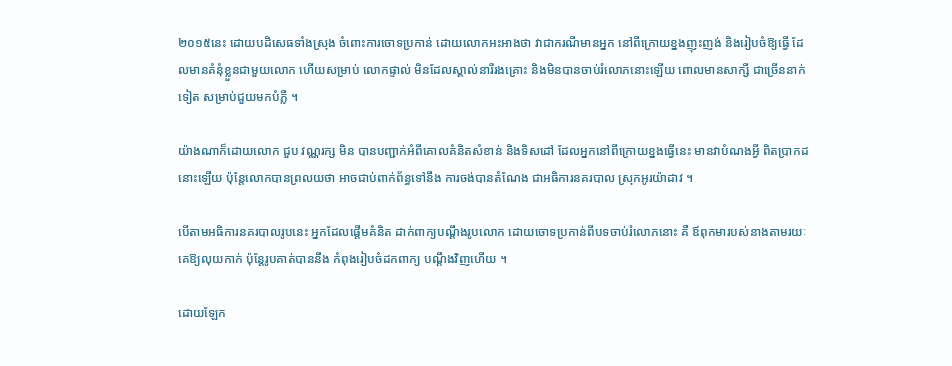២០១៥នេះ ដោយបដិសេធទាំងស្រុង ចំពោះការចោទប្រកាន់ ដោយលោកអះអាងថា វាជាករណីមានអ្នក នៅពីក្រោយខ្នងញុះញង់ និងរៀបចំឱ្យធ្វើ ដែលមានគំនុំខ្លួនជាមួយលោក ហើយសម្រាប់ លោកផ្ទាល់ មិនដែលស្គាល់នារីរងគ្រោះ និងមិនបានចាប់រំលោភនោះឡើយ ពោលមានសាក្សី ជាច្រើននាក់ទៀត សម្រាប់ជួយមកបំភ្លឺ ។

យ៉ាងណាក៏ដោយលោក ជួប វណ្ណរក្ស មិន បានបញ្ជាក់អំពីគោលគំនិតសំខាន់ និងទិសដៅ ដែលអ្នកនៅពីក្រោយខ្នងធ្វើនេះ មានវាបំណងអ្វី ពិតប្រាកដនោះឡើយ ប៉ុន្ដែលោកបានព្រលយថា អាចជាប់ពាក់ព័ន្ធទៅនឹង ការចង់បានតំណែង ជាអធិការនគរបាល ស្រុកអូរយ៉ាដាវ ។

បើតាមអធិការនគរបាលរូបនេះ អ្នកដែលផ្ដើមគំនិត ដាក់ពាក្យបណ្ដឹងរូបលោក ដោយចោទប្រកាន់ពីបទចាប់រំលោភនោះ គឺ ឪពុកមារបស់នាងតាមរយៈគេឱ្យលុយកាក់ ប៉ុន្ដែរូបគាត់បាននឹង កំពុងរៀបចំដកពាក្យ បណ្ដឹងវិញហើយ ។

ដោយឡែក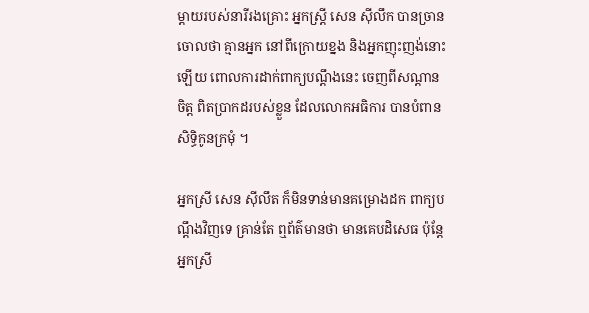ម្ដាយរបស់នារីរងគ្រោះ អ្នកស្ដ្រី សេន ស៊ីលឹក បានច្រាន ចោលថា គ្មានអ្នក នៅពីក្រោយខ្នង និងអ្នកញុះញង់នោះឡើយ ពោលការដាក់ពាក្យបណ្ដឹងនេះ ចេញពីសណ្ដានចិត្ដ ពិតប្រាកដរបស់ខ្លួន ដែលលោកអធិការ បានបំពានសិទ្ធិកូនក្រមុំ ។

អ្នកស្រី សេន ស៊ីលឹត ក៏មិនទាន់មានគម្រោងដក ពាក្យបណ្ដឹងវិញទេ គ្រាន់តែ ឮព័ត៌មានថា មានគេបដិសេធ ប៉ុន្ដែអ្នកស្រី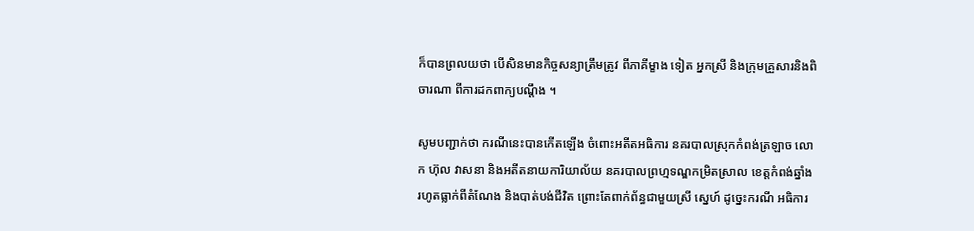ក៏បានព្រលយថា បើសិនមានកិច្ចសន្យាត្រឹមត្រូវ ពីភាគីម្ខាង ទៀត អ្នកស្រី និងក្រុមគ្រួសារនិងពិចារណា ពីការដកពាក្យបណ្ដឹង ។

សូមបញ្ជាក់ថា ករណីនេះបានកើតឡើង ចំពោះអតីតអធិការ នគរបាលស្រុកកំពង់ត្រឡាច លោក ហ៊ុល វាសនា និងអតីតនាយការិយាល័យ នគរបាលព្រហ្មទណ្ឌកម្រិតស្រាល ខេត្ដកំពង់ឆ្នាំង រហូតធ្លាក់ពីតំណែង និងបាត់បង់ជីវិត ព្រោះតែពាក់ព័ន្ធជាមួយស្រី ស្នេហ៍ ដូច្នេះករណី អធិការ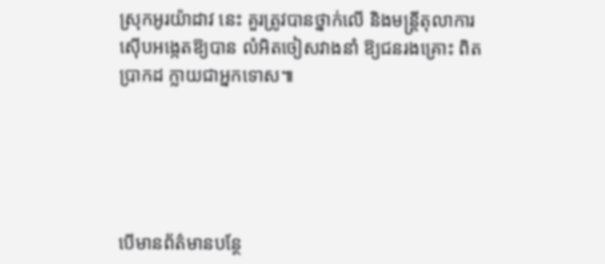ស្រុកអូរយ៉ាដាវ នេះ គួរត្រូវបានថ្នាក់លើ និងមន្ដ្រីតុលាការ ស៊ើបអង្កេតឱ្យបាន លំអិតចៀសវាងនាំ ឱ្យជនរងគ្រោះ ពិតប្រាកដ ក្លាយជាអ្នកទោស៕





បើមានព័ត៌មានបន្ថែ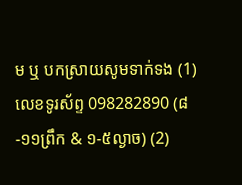ម ឬ បកស្រាយសូមទាក់ទង (1) លេខទូរស័ព្ទ 098282890 (៨-១១ព្រឹក & ១-៥ល្ងាច) (2)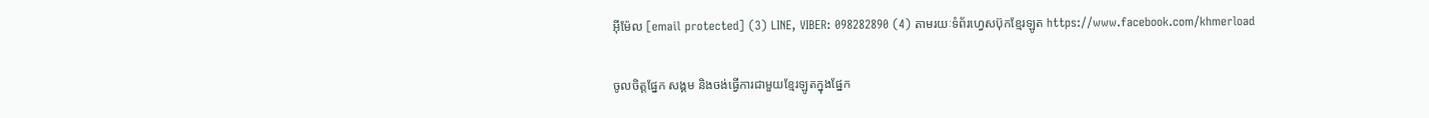អ៊ីម៉ែល [email protected] (3) LINE, VIBER: 098282890 (4) តាមរយៈទំព័រហ្វេសប៊ុកខ្មែរឡូត https://www.facebook.com/khmerload

ចូលចិត្តផ្នែក សង្គម និងចង់ធ្វើការជាមួយខ្មែរឡូតក្នុងផ្នែក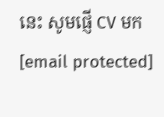នេះ សូមផ្ញើ CV មក [email protected]